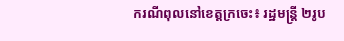ករណីពុលនៅខេត្តក្រចេះ៖ រដ្ឋមន្ត្រី ២រូប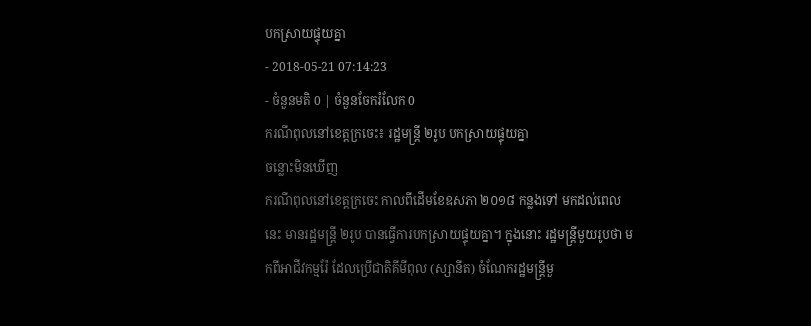បកស្រាយផ្ទុយគ្នា
- 2018-05-21 07:14:23
- ចំនួនមតិ 0 | ចំនួនចែករំលែក 0
ករណីពុលនៅខេត្តក្រចេះ៖ រដ្ឋមន្ត្រី ២រូប បកស្រាយផ្ទុយគ្នា
ចន្លោះមិនឃើញ
ករណីពុលនៅខេត្តក្រចេះ កាលពីដើមខែឧសភា ២០១៨ កន្លងទៅ មកដល់ពេលនេះ មានរដ្ឋមន្រ្តី ២រូប បានធ្វើការបកស្រាយផ្ទុយគ្នា។ ក្នុងនោះ រដ្ឋមន្ត្រីមួយរូបថា មកពីអាជីវកម្មរ៉ែ ដែលប្រើជាតិគីមីពុល (ស្សានីត) ចំណែករដ្ឋមន្រ្តីមួ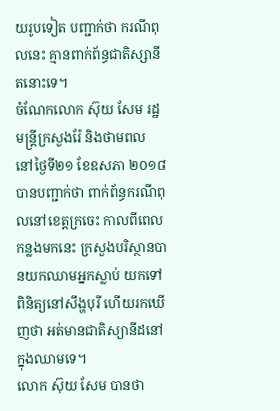យរូបទៀត បញ្ជាក់ថា ករណីពុលនេះ គ្មានពាក់ព័ន្ធជាតិស្សានីតនោះទេ។
ចំណែកលោក ស៊ុយ សែម រដ្ឋមន្ត្រីក្រសួងរ៉ែ និងថាមពល នៅថ្ងៃទី២១ ខែឧសភា ២០១៨ បានបញ្ជាក់ថា ពាក់ព័ន្ធករណីពុលនៅខេត្តក្រចេះ កាលពីពេលកន្លងមកនេះ ក្រសួងបរិស្ថានបានយកឈាមអ្នកស្លាប់ យកទៅពិនិត្យនៅសឹង្ហបុរី ហើយរកឃើញថា អត់មានជាតិស្យានីដនៅក្នុងឈាមទេ។
លោក ស៊ុយ សែម បានថា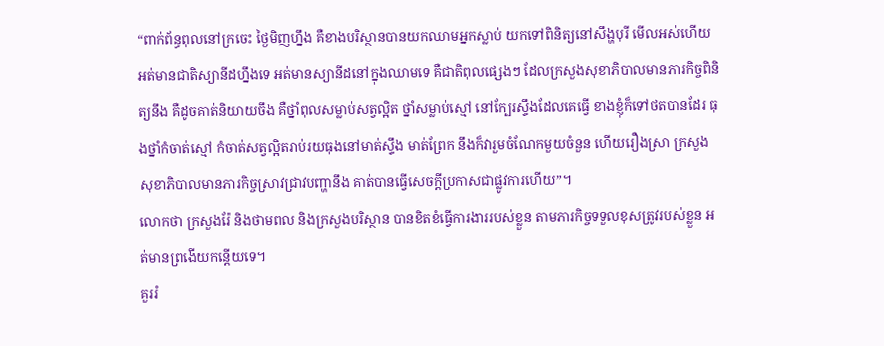“ពាក់ព័ន្ធពុលនៅក្រចេះ ថ្ងៃមិញហ្នឹង គឺខាងបរិស្ថានបានយកឈាមអ្នកស្លាប់ យកទៅពិនិត្យនៅសឹង្ហបុរី មើលអស់ហើយ អត់មានជាតិស្យានីដហ្នឹងទេ អត់មានស្យានីដនៅក្នុងឈាមទេ គឺជាតិពុលផ្សេងៗ ដែលក្រសួងសុខាភិបាលមានភារកិច្ចពិនិត្យនឹង គឺដូចគាត់និយាយចឹង គឺថ្នាំពុលសម្លាប់សត្វល្អិត ថ្នាំសម្លាប់ស្មៅ នៅក្បែរស្ទឹងដែលគេធ្វើ ខាងខ្ញុំក៏ទៅថតបានដែរ ធុងថ្នាំកំចាត់ស្មៅ កំចាត់សត្វល្អិតរាប់រយធុងនៅមាត់ស្ទឹង មាត់ព្រែក នឹងក៏វារួមចំណែកមួយចំនួន ហើយរឿងស្រា ក្រសួងសុខាភិបាលមានភារកិច្ចស្រាវជ្រាវបញ្ហានឹង គាត់បានធ្វើសេចក្តីប្រកាសជាផ្លូវការហើយ”។
លោកថា ក្រសួងរ៉ែ និងថាមពល និងក្រសួងបរិស្ថាន បានខិតខំធ្វើការងាររបស់ខ្លួន តាមភារកិច្ចទទួលខុសត្រូវរបស់ខ្លួន អត់មានព្រងើយកន្តើយទេ។
គួររំ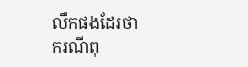លឹកផងដែរថា ករណីពុ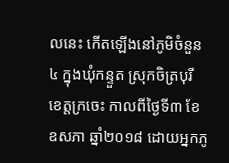លនេះ កើតឡើងនៅភូមិចំនួន៤ ក្នុងឃុំកន្ទួត ស្រុកចិត្របុរី ខេត្តក្រចេះ កាលពីថ្ងៃទី៣ ខែឧសភា ឆ្នាំ២០១៨ ដោយអ្នកភូ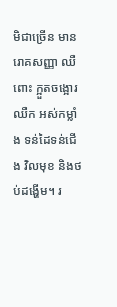មិជាច្រើន មានរោគសញ្ញា ឈឺពោះ ក្អួតចង្អោរ ឈឺក អស់កម្លាំង ទន់ដៃទន់ជើង វិលមុខ និងថប់ដង្ហើម។ រ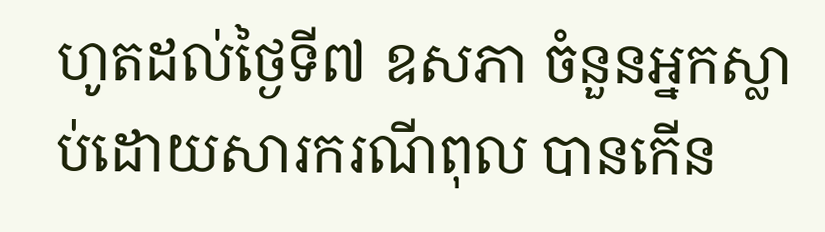ហូតដល់ថ្ងៃទី៧ ឧសភា ចំនួនអ្នកស្លាប់ដោយសារករណីពុល បានកើន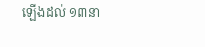ឡើងដល់ ១៣នា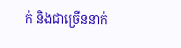ក់ និងជាច្រើននាក់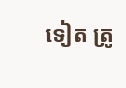ទៀត ត្រូ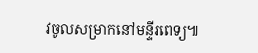វចូលសម្រាកនៅមន្ទីរពេទ្យ៕